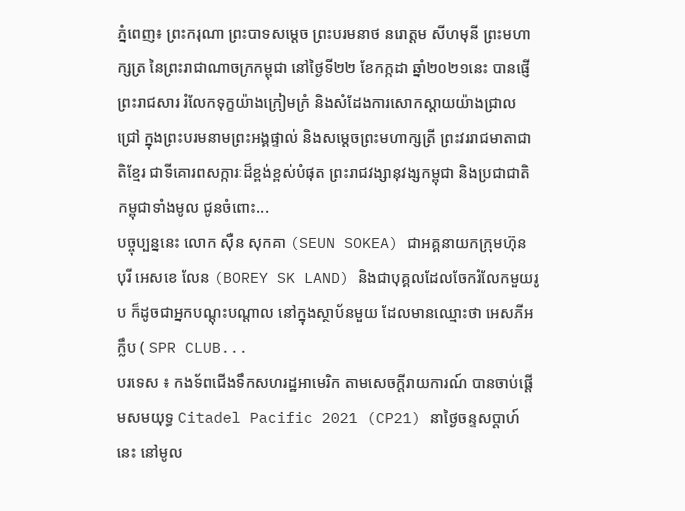ភ្នំពេញ៖ ព្រះករុណា ព្រះបាទសម្តេច ព្រះបរមនាថ នរោត្តម សីហមុនី ព្រះមហាក្សត្រ នៃព្រះរាជាណាចក្រកម្ពុជា នៅថ្ងៃទី២២ ខែកក្កដា ឆ្នាំ២០២១នេះ បានផ្ញើ ព្រះរាជសារ រំលែកទុក្ខយ៉ាងក្រៀមក្រំ និងសំដែងការសោកស្តាយយ៉ាងជ្រាលជ្រៅ ក្នុងព្រះបរមនាមព្រះអង្គផ្ទាល់ និងសម្តេចព្រះមហាក្សត្រី ព្រះវររាជមាតាជាតិខ្មែរ ជាទីគោរពសក្ការៈដ៏ខ្ពង់ខ្ពស់បំផុត ព្រះរាជវង្សានុវង្សកម្ពុជា និងប្រជាជាតិកម្ពុជាទាំងមូល ជូនចំពោះ...
បច្ចុប្បន្ននេះ លោក ស៊ឺន សុកគា (SEUN SOKEA) ជាអគ្គនាយកក្រុមហ៊ុន បុរី អេសខេ លែន (BOREY SK LAND) និងជាបុគ្គលដែលចែករំលែកមួយរូប ក៏ដូចជាអ្នកបណ្ដុះបណ្ដាល នៅក្នុងស្ថាប័នមួយ ដែលមានឈ្មោះថា អេសភីអ ក្លឹប ( SPR CLUB...
បរទេស ៖ កងទ័ពជើងទឹកសហរដ្ឋអាមេរិក តាមសេចក្តីរាយការណ៍ បានចាប់ផ្តើមសមយុទ្ធ Citadel Pacific 2021 (CP21) នាថ្ងៃចន្ទសប្ដាហ៍នេះ នៅមូល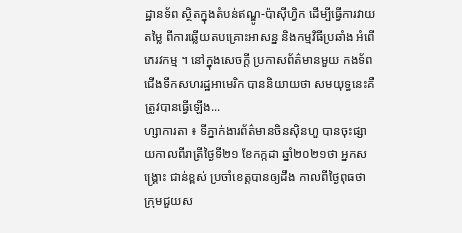ដ្ឋានទ័ព ស្ថិតក្នុងតំបន់ឥណ្ឌូ-ប៉ាស៊ីហ្វិក ដើម្បីធ្វើការវាយតម្លៃ ពីការឆ្លើយតបគ្រោះអាសន្ន និងកម្មវិធីប្រឆាំង អំពើភេរវកម្ម ។ នៅក្នុងសេចក្តី ប្រកាសព័ត៌មានមួយ កងទ័ពជើងទឹកសហរដ្ឋអាមេរិក បាននិយាយថា សមយុទ្ធនេះគឺត្រូវបានធ្វើឡើង...
ហ្សាការតា ៖ ទីភ្នាក់ងារព័ត៌មានចិនស៊ិនហួ បានចុះផ្សាយកាលពីរាត្រីថ្ងៃទី២១ ខែកក្កដា ឆ្នាំ២០២១ថា អ្នកសង្គ្រោះ ជាន់ខ្ពស់ ប្រចាំខេត្តបានឲ្យដឹង កាលពីថ្ងៃពុធថា ក្រុមជួយស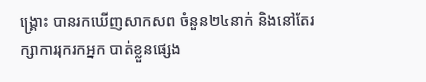ង្គ្រោះ បានរកឃើញសាកសព ចំនួន២៤នាក់ និងនៅតែរក្សាការរុករកអ្នក បាត់ខ្លួនផ្សេង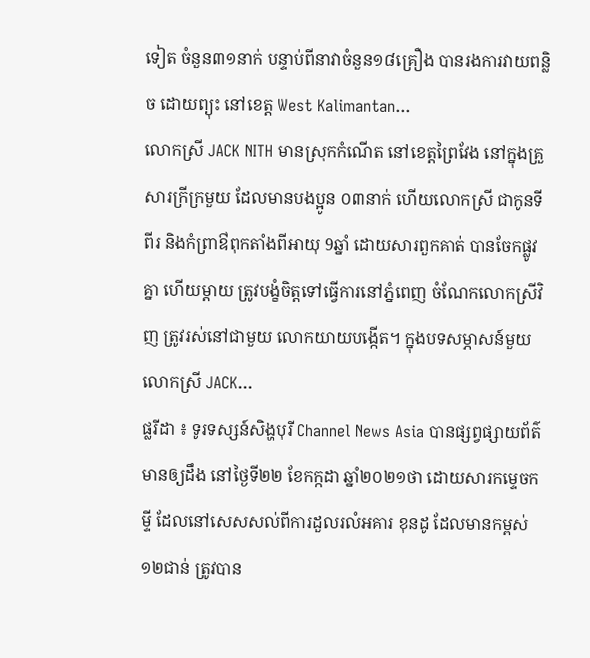ទៀត ចំនួន៣១នាក់ បន្ទាប់ពីនាវាចំនួន១៨គ្រឿង បានរងការវាយពន្លិច ដោយព្យុះ នៅខេត្ត West Kalimantan...
លោកស្រី JACK NITH មានស្រុកកំណើត នៅខេត្តព្រៃវែង នៅក្នុងគ្រួសារក្រីក្រមួយ ដែលមានបងប្អូន ០៣នាក់ ហើយលោកស្រី ជាកូនទីពីរ និងកំព្រាឳពុកតាំងពីអាយុ 9ឆ្នាំ ដោយសារពួកគាត់ បានចែកផ្លូវគ្នា ហើយម្តាយ ត្រូវបង្ខំចិត្តទៅធ្វើការនៅភ្នំពេញ ចំណែកលោកស្រីវិញ ត្រូវរស់នៅជាមួយ លោកយាយបង្កើត។ ក្នុងបទសម្ភាសន៍មួយ លោកស្រី JACK...
ផ្លរីដា ៖ ទូរទស្សន៍សិង្ហបុរី Channel News Asia បានផ្សព្វផ្សាយព័ត៌មានឲ្យដឹង នៅថ្ងៃទី២២ ខែកក្កដា ឆ្នាំ២០២១ថា ដោយសារកម្ទេចកម្ទី ដែលនៅសេសសល់ពីការដួលរលំអគារ ខុនដូ ដែលមានកម្ពស់១២ជាន់ ត្រូវបាន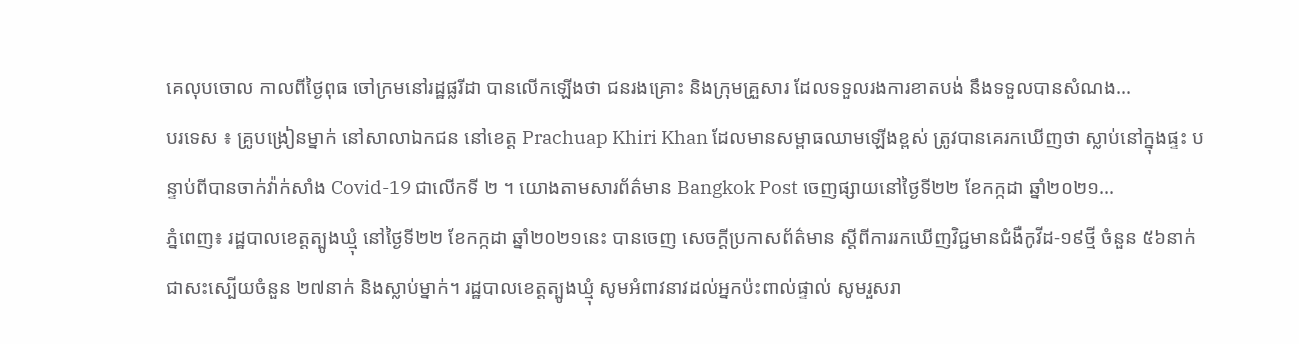គេលុបចោល កាលពីថ្ងៃពុធ ចៅក្រមនៅរដ្ឋផ្លរីដា បានលើកឡើងថា ជនរងគ្រោះ និងក្រុមគ្រួសារ ដែលទទួលរងការខាតបង់ នឹងទទួលបានសំណង...
បរទេស ៖ គ្រូបង្រៀនម្នាក់ នៅសាលាឯកជន នៅខេត្ត Prachuap Khiri Khan ដែលមានសម្ពាធឈាមឡើងខ្ពស់ ត្រូវបានគេរកឃើញថា ស្លាប់នៅក្នុងផ្ទះ បន្ទាប់ពីបានចាក់វ៉ាក់សាំង Covid-19 ជាលើកទី ២ ។ យោងតាមសារព័ត៌មាន Bangkok Post ចេញផ្សាយនៅថ្ងៃទី២២ ខែកក្កដា ឆ្នាំ២០២១...
ភ្នំពេញ៖ រដ្ឋបាលខេត្តត្បូងឃ្មុំ នៅថ្ងៃទី២២ ខែកក្កដា ឆ្នាំ២០២១នេះ បានចេញ សេចក្ដីប្រកាសព័ត៌មាន ស្តីពីការរកឃើញវិជ្ជមានជំងឺកូវីដ-១៩ថ្មី ចំនួន ៥៦នាក់ ជាសះស្បើយចំនួន ២៧នាក់ និងស្លាប់ម្នាក់។ រដ្ឋបាលខេត្តត្បូងឃ្មុំ សូមអំពាវនាវដល់អ្នកប៉ះពាល់ផ្ទាល់ សូមរួសរា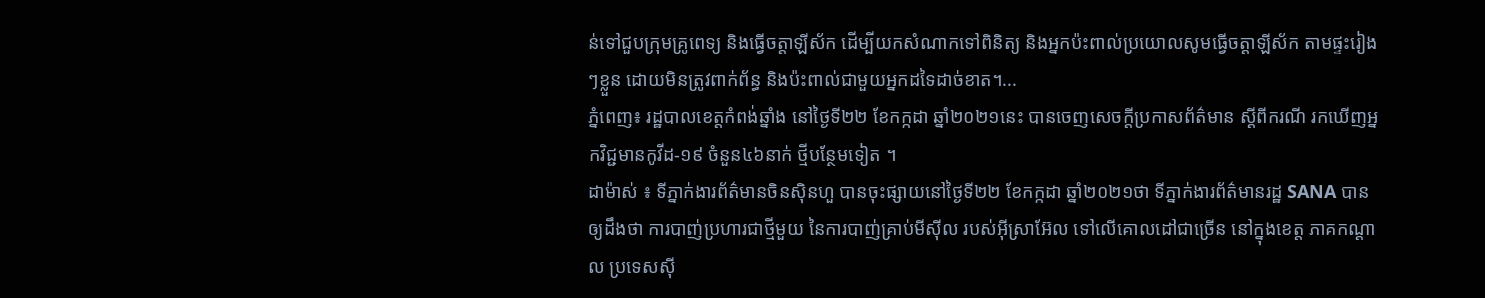ន់ទៅជួបក្រុមគ្រូពេទ្យ និងធ្វើចត្តាឡីស័ក ដើម្បីយកសំណាកទៅពិនិត្យ និងអ្នកប៉ះពាល់ប្រយោលសូមធ្វើចត្តាឡីស័ក តាមផ្ទះរៀងៗខ្លួន ដោយមិនត្រូវពាក់ព័ន្ធ និងប៉ះពាល់ជាមួយអ្នកដទៃដាច់ខាត។...
ភ្នំពេញ៖ រដ្ឋបាលខេត្តកំពង់ឆ្នាំង នៅថ្ងៃទី២២ ខែកក្កដា ឆ្នាំ២០២១នេះ បានចេញសេចក្ដីប្រកាសព័ត៌មាន ស្ដីពីករណី រកឃើញអ្នកវិជ្ជមានកូវីដ-១៩ ចំនួន៤៦នាក់ ថ្មីបន្ថែមទៀត ។
ដាម៉ាស់ ៖ ទីភ្នាក់ងារព័ត៌មានចិនស៊ិនហួ បានចុះផ្សាយនៅថ្ងៃទី២២ ខែកក្កដា ឆ្នាំ២០២១ថា ទីភ្នាក់ងារព័ត៌មានរដ្ឋ SANA បានឲ្យដឹងថា ការបាញ់ប្រហារជាថ្មីមួយ នៃការបាញ់គ្រាប់មីស៊ីល របស់អ៊ីស្រាអ៊ែល ទៅលើគោលដៅជាច្រើន នៅក្នុងខេត្ត ភាគកណ្តាល ប្រទេសស៊ី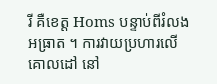រី គឺខេត្ត Homs បន្ទាប់ពីរំលងអធ្រាត ។ ការវាយប្រហារលើគោលដៅ នៅ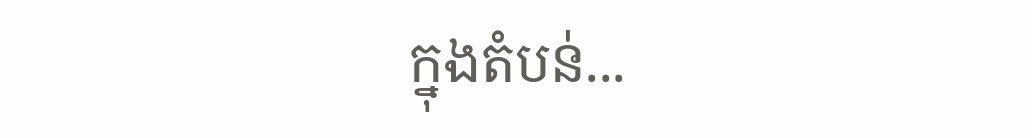ក្នុងតំបន់...